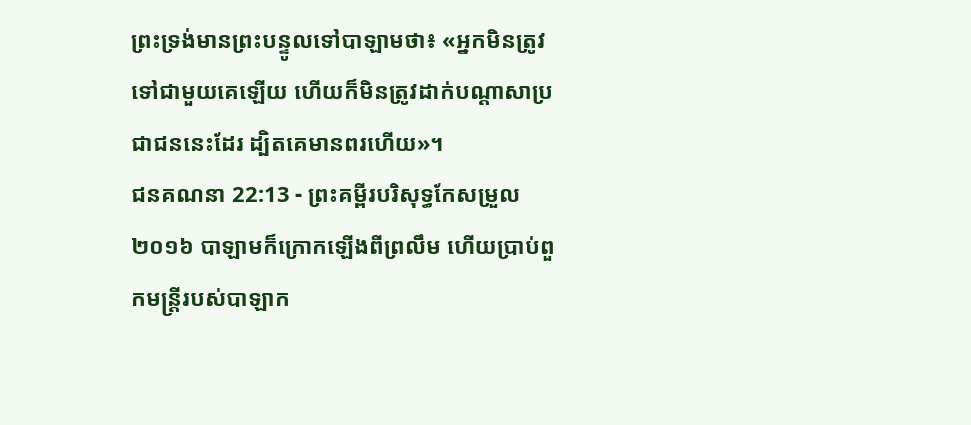ព្រះទ្រង់មានព្រះបន្ទូលទៅបាឡាមថា៖ «អ្នកមិនត្រូវទៅជាមួយគេឡើយ ហើយក៏មិនត្រូវដាក់បណ្ដាសាប្រជាជននេះដែរ ដ្បិតគេមានពរហើយ»។
ជនគណនា 22:13 - ព្រះគម្ពីរបរិសុទ្ធកែសម្រួល ២០១៦ បាឡាមក៏ក្រោកឡើងពីព្រលឹម ហើយប្រាប់ពួកមន្ត្រីរបស់បាឡាក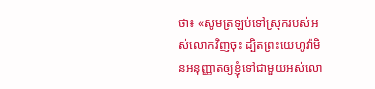ថា៖ «សូមត្រឡប់ទៅស្រុករបស់អស់លោកវិញចុះ ដ្បិតព្រះយេហូវ៉ាមិនអនុញ្ញាតឲ្យខ្ញុំទៅជាមួយអស់លោ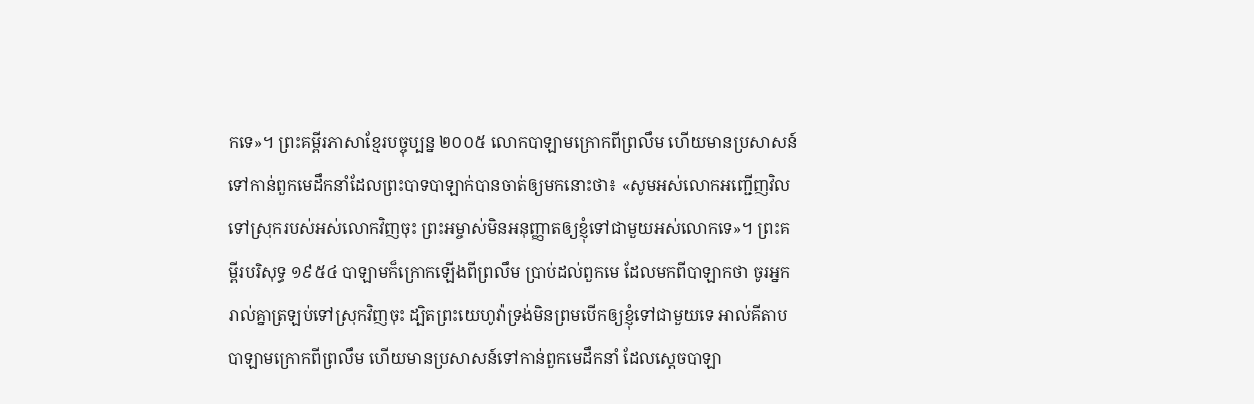កទេ»។ ព្រះគម្ពីរភាសាខ្មែរបច្ចុប្បន្ន ២០០៥ លោកបាឡាមក្រោកពីព្រលឹម ហើយមានប្រសាសន៍ទៅកាន់ពួកមេដឹកនាំដែលព្រះបាទបាឡាក់បានចាត់ឲ្យមកនោះថា៖ «សូមអស់លោកអញ្ជើញវិលទៅស្រុករបស់អស់លោកវិញចុះ ព្រះអម្ចាស់មិនអនុញ្ញាតឲ្យខ្ញុំទៅជាមួយអស់លោកទេ»។ ព្រះគម្ពីរបរិសុទ្ធ ១៩៥៤ បាឡាមក៏ក្រោកឡើងពីព្រលឹម ប្រាប់ដល់ពួកមេ ដែលមកពីបាឡាកថា ចូរអ្នករាល់គ្នាត្រឡប់ទៅស្រុកវិញចុះ ដ្បិតព្រះយេហូវ៉ាទ្រង់មិនព្រមបើកឲ្យខ្ញុំទៅជាមួយទេ អាល់គីតាប បាឡាមក្រោកពីព្រលឹម ហើយមានប្រសាសន៍ទៅកាន់ពួកមេដឹកនាំ ដែលស្តេចបាឡា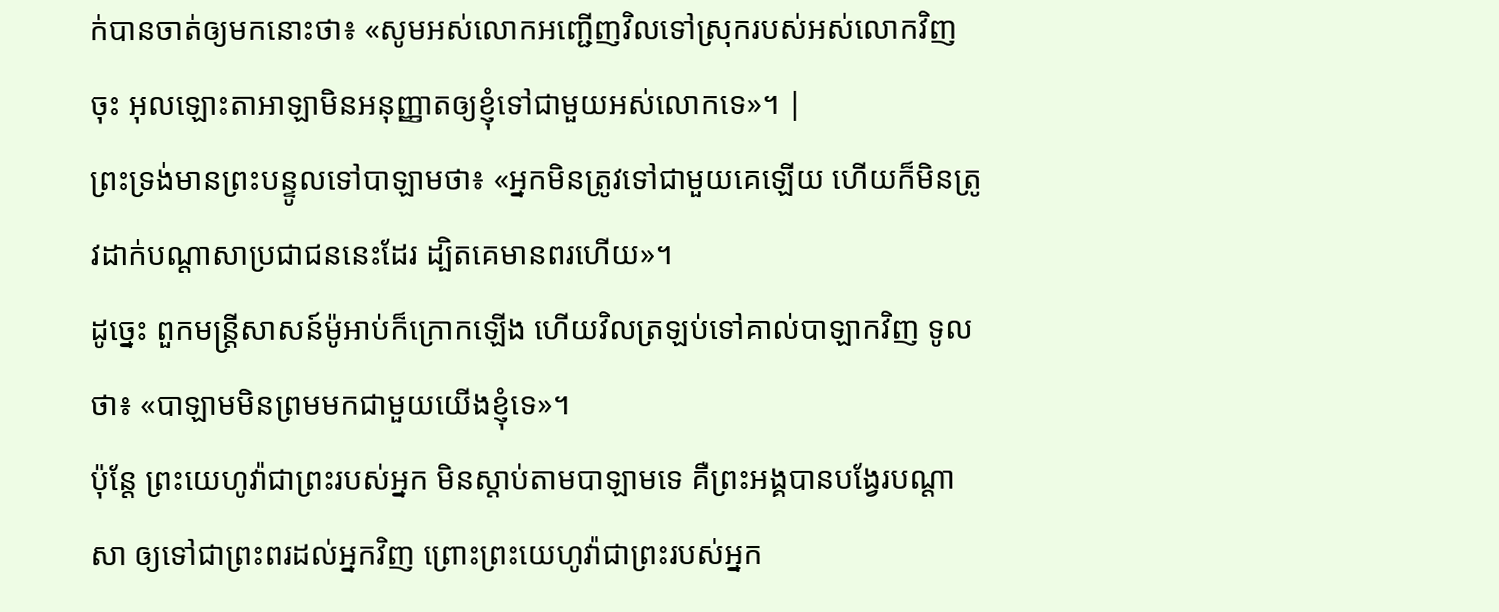ក់បានចាត់ឲ្យមកនោះថា៖ «សូមអស់លោកអញ្ជើញវិលទៅស្រុករបស់អស់លោកវិញចុះ អុលឡោះតាអាឡាមិនអនុញ្ញាតឲ្យខ្ញុំទៅជាមួយអស់លោកទេ»។ |
ព្រះទ្រង់មានព្រះបន្ទូលទៅបាឡាមថា៖ «អ្នកមិនត្រូវទៅជាមួយគេឡើយ ហើយក៏មិនត្រូវដាក់បណ្ដាសាប្រជាជននេះដែរ ដ្បិតគេមានពរហើយ»។
ដូច្នេះ ពួកមន្ត្រីសាសន៍ម៉ូអាប់ក៏ក្រោកឡើង ហើយវិលត្រឡប់ទៅគាល់បាឡាកវិញ ទូលថា៖ «បាឡាមមិនព្រមមកជាមួយយើងខ្ញុំទេ»។
ប៉ុន្តែ ព្រះយេហូវ៉ាជាព្រះរបស់អ្នក មិនស្តាប់តាមបាឡាមទេ គឺព្រះអង្គបានបង្វែរបណ្ដាសា ឲ្យទៅជាព្រះពរដល់អ្នកវិញ ព្រោះព្រះយេហូវ៉ាជាព្រះរបស់អ្នក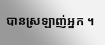បានស្រឡាញ់អ្នក ។